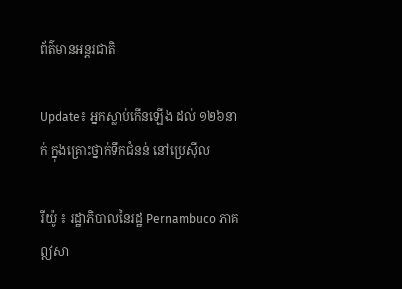ព័ត៌មានអន្តរជាតិ

Update៖ អ្នកស្លាប់កើនឡើង ដល់ ១២៦នាក់ ក្នុងគ្រោះថ្នាក់ទឹកជំនន់ នៅប្រេស៊ីល

រីយ៉ូ ៖ រដ្ឋាភិបាលនៃរដ្ឋ Pernambuco ភាគឦសា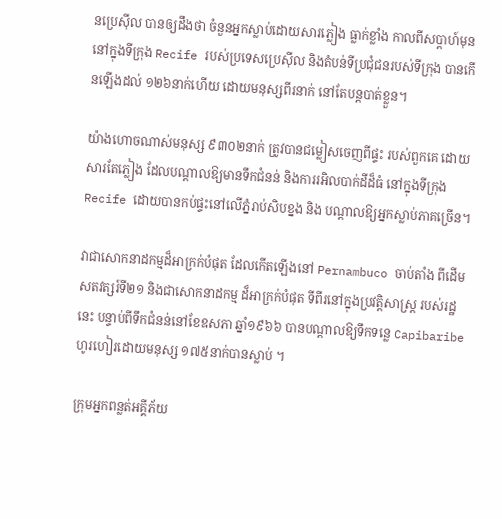នប្រេស៊ីល បានឲ្យដឹងថា ចំនួនអ្នកស្លាប់ដោយសារភ្លៀង ធ្លាក់ខ្លាំង កាលពីសប្តាហ៍មុននៅក្នុងទីក្រុង Recife របស់ប្រទេសប្រេស៊ីល និងតំបន់ទីប្រជុំជនរបស់ទីក្រុង បានកើនឡើងដល់ ១២៦នាក់ហើយ ដោយមនុស្សពីរនាក់ នៅតែបន្ដបាត់ខ្លួន។

យ៉ាងហោចណាស់មនុស្ស ៩៣០២នាក់ ត្រូវបានជម្លៀសចេញពីផ្ទះ របស់ពួកគេ ដោយសារតែភ្លៀង ដែលបណ្តាលឱ្យមានទឹកជំនន់ និងការរអិលបាក់ដីដ៏ធំ នៅក្នុងទីក្រុង Recife ដោយបានកប់ផ្ទះនៅលើភ្នំរាប់សិបខ្នង និង បណ្តាលឱ្យអ្នកស្លាប់ភាគច្រើន។

វាជាសោកនាដកម្មដ៏អាក្រក់បំផុត ដែលកើតឡើងនៅ Pernambuco ចាប់តាំង ពីដើមសតវត្សរ៍ទី២១ និងជាសោកនាដកម្ម ដ៏អាក្រក់បំផុត ទីពីរនៅក្នុងប្រវត្តិសាស្ត្រ របស់រដ្ឋនេះ បន្ទាប់ពីទឹកជំនន់នៅខែឧសភា ឆ្នាំ១៩៦៦ បានបណ្តាលឱ្យទឹកទន្លេ Capibaribe ហូរហៀរដោយមនុស្ស ១៧៥នាក់បានស្លាប់ ។

ក្រុមអ្នកពន្លត់អគ្គីភ័យ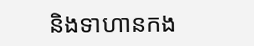និងទាហានកង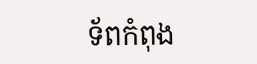ទ័ពកំពុង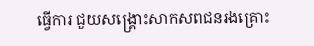ធ្វើការ ជួយសង្គ្រោះសាកសពជនរងគ្រោះ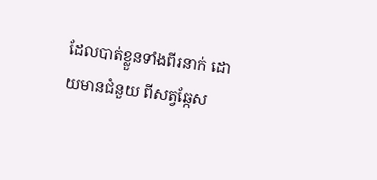ដែលបាត់ខ្លួនទាំងពីរនាក់ ដោយមានជំនួយ ពីសត្វឆ្កែស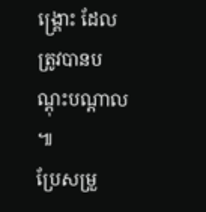ង្គ្រោះ ដែលត្រូវបានបណ្តុះបណ្តាល ៕
ប្រែសម្រួ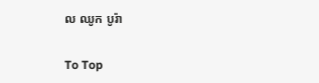ល ឈូក បូរ៉ា

To Top